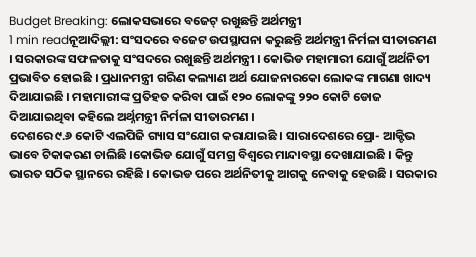Budget Breaking: ଲୋକସଭାରେ ବଜେଟ୍ ରଖୁଛନ୍ତି ଅର୍ଥମନ୍ତ୍ରୀ
1 min readନୂଆଦିଲ୍ଲୀ: ସଂସଦରେ ବଜେଟ ଉପସ୍ଥାପନା କରୁଛନ୍ତି ଅର୍ଥମନ୍ତ୍ରୀ ନିର୍ମଳା ସୀତାରମଣ । ସରକାରଙ୍କ ସଫଳତାକୁ ସଂସଦରେ ରଖୁଛନ୍ତି ଅର୍ଥମନ୍ତ୍ରୀ । କୋଭିଡ ମହାମାରୀ ଯୋଗୁଁ ଅର୍ଥନିତୀ ପ୍ରଭାବିତ ହୋଇଛି । ପ୍ରଧାନମନ୍ତ୍ରୀ ଗରିଣ କଲ୍ୟାଣ ଅର୍ଥ ଯୋଜନାରକୋ ଲୋକଙ୍କ ମାଗଣା ଖାଦ୍ୟ ଦିଆଯାଇଛି । ମହାମାରୀଙ୍କ ପ୍ରତିହତ କରିବା ପାଇଁ ୧୨୦ ଲୋକଙ୍କୁ ୨୨୦ କୋଟି ଡୋଜ ଦିଆଯାଇଥିବା କହିଲେ ଅର୍ଥ୍ନମନ୍ତ୍ରୀ ନିର୍ମଳା ସୀତାରମଣ ।
ଦେଶରେ ୯.୬ କୋଟି ଏଲପିଜି ଗ୍ୟାସ ସଂଯୋଗ କରାଯାଇଛି । ସାରାଦେଶରେ ପ୍ରୋ- ଆକ୍ଟିଭ ଭାବେ ଟିକାକରଣ ଚାଲିଛି ।କୋଭିଡ ଯୋଗୁଁ ସମଗ୍ର ବିଶ୍ୱରେ ମାନ୍ଦାବସ୍ଥା ଦେଖାଯାଇଛି । କିନ୍ତୁ ଭାରତ ସଠିକ ସ୍ଥାନରେ ରହିଛି । କୋଭଡ ପରେ ଅର୍ଥନିତୀକୁ ଆଗକୁ ନେବାକୁ ହେଉଛି । ସରକାର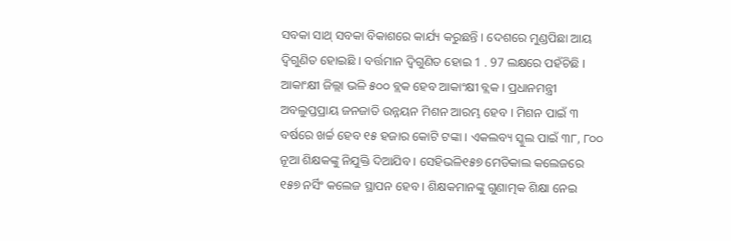ସବକା ସାଥ୍ ସବକା ବିକାଶରେ କାର୍ଯ୍ୟ କରୁଛନ୍ତି । ଦେଶରେ ମୁଣ୍ଡପିଛା ଆୟ ଦ୍ୱିଗୁଣିତ ହୋଇଛି । ବର୍ତ୍ତମାନ ଦ୍ୱିଗୁଣିତ ହୋଇ 1 . 97 ଲକ୍ଷରେ ପହଁଚିଛି ।
ଆକାଂକ୍ଷୀ ଜିଲ୍ଲା ଭଳି ୫୦୦ ବ୍ଲକ ହେବ ଆକାଂକ୍ଷୀ ବ୍ଲକ । ପ୍ରଧାନମନ୍ତ୍ରୀ ଅବଲୁପ୍ତପ୍ରାୟ ଜନଜାତି ଉନ୍ନୟନ ମିଶନ ଆରମ୍ଭ ହେବ । ମିଶନ ପାଇଁ ୩ ବର୍ଷରେ ଖର୍ଚ୍ଚ ହେବ ୧୫ ହଜାର କୋଟି ଟଙ୍କା । ଏକଲବ୍ୟ ସ୍କୁଲ ପାଇଁ ୩୮, ୮୦୦ ନୂଆ ଶିକ୍ଷକଙ୍କୁ ନିଯୁକ୍ତି ଦିଆଯିବ । ସେହିଭଳି୧୫୭ ମେଡିକାଲ କଲେଜରେ ୧୫୭ ନର୍ସିଂ କଲେଜ ସ୍ଥାପନ ହେବ । ଶିକ୍ଷକମାନଙ୍କୁ ଗୁଣାତ୍ମକ ଶିକ୍ଷା ନେଇ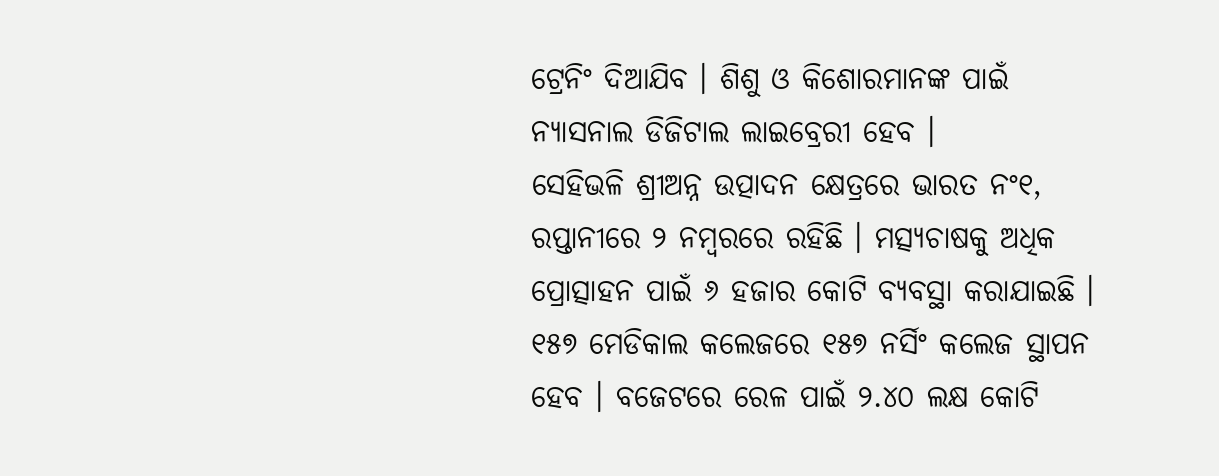ଟ୍ରେନିଂ ଦିଆଯିବ । ଶିଶୁ ଓ କିଶୋରମାନଙ୍କ ପାଇଁ ନ୍ୟାସନାଲ ଡିଜିଟାଲ ଲାଇବ୍ରେରୀ ହେବ ।
ସେହିଭଳି ଶ୍ରୀଅନ୍ନ ଉତ୍ପାଦନ କ୍ଷେତ୍ରରେ ଭାରତ ନଂ୧, ରପ୍ତାନୀରେ ୨ ନମ୍ବରରେ ରହିଛି । ମତ୍ସ୍ୟଚାଷକୁ ଅଧିକ ପ୍ରୋତ୍ସାହନ ପାଇଁ ୬ ହଜାର କୋଟି ବ୍ୟବସ୍ଥା କରାଯାଇଛି । ୧୫୭ ମେଡିକାଲ କଲେଜରେ ୧୫୭ ନର୍ସିଂ କଲେଜ ସ୍ଥାପନ ହେବ । ବଜେଟରେ ରେଳ ପାଇଁ ୨.୪୦ ଲକ୍ଷ କୋଟି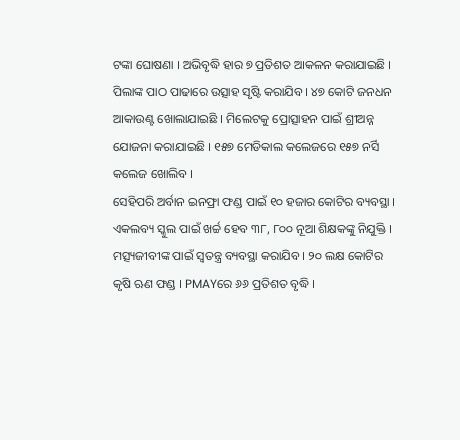ଟଙ୍କା ଘୋଷଣା । ଅଭିବୃଦ୍ଧି ହାର ୭ ପ୍ରତିଶତ ଆକଳନ କରାଯାଇଛି । ପିଲାଙ୍କ ପାଠ ପାଢାରେ ଉତ୍ସାହ ସୃଷ୍ଟି କରାଯିବ । ୪୭ କୋଟି ଜନଧନ ଆକାଉଣ୍ଟ ଖୋଲାଯାଇଛି । ମିଲେଟକୁ ପ୍ରୋତ୍ସାହନ ପାଇଁ ଶ୍ରୀଅନ୍ନ ଯୋଜନା କରାଯାଇଛି । ୧୫୭ ମେଡିକାଲ କଲେଜରେ ୧୫୭ ନର୍ସି କଲେଜ ଖୋଲିବ ।
ସେହିପରି ଅର୍ବାନ ଇନଫ୍ରା ଫଣ୍ଡ ପାଇଁ ୧୦ ହଜାର କୋଟିର ବ୍ୟବସ୍ଥା । ଏକଲବ୍ୟ ସ୍କୁଲ ପାଇଁ ଖର୍ଚ୍ଚ ହେବ ୩୮, ୮୦୦ ନୂଆ ଶିକ୍ଷକଙ୍କୁ ନିଯୁକ୍ତି । ମତ୍ସ୍ୟଜୀବୀଙ୍କ ପାଇଁ ସ୍ୱତନ୍ତ୍ର ବ୍ୟବସ୍ଥା କରାଯିବ । ୨୦ ଲକ୍ଷ କୋଟିର କୃଷି ଋଣ ଫଣ୍ଡ । PMAYରେ ୬୬ ପ୍ରତିଶତ ବୃଦ୍ଧି ।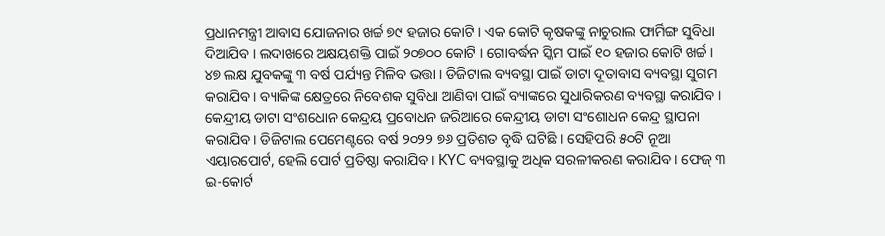ପ୍ରଧାନମନ୍ତ୍ରୀ ଆବାସ ଯୋଜନାର ଖର୍ଚ୍ଚ ୭୯ ହଜାର କୋଟି । ଏକ କୋଟି କୃଷକଙ୍କୁ ନାଚୁରାଲ ଫାର୍ମିଙ୍ଗ ସୁବିଧା ଦିଆଯିବ । ଲଦାଖରେ ଅକ୍ଷୟଶକ୍ତି ପାଇଁ ୨୦୭୦୦ କୋଟି । ଗୋବର୍ଦ୍ଧନ ସ୍କିମ ପାଇଁ ୧୦ ହଜାର କୋଟି ଖର୍ଚ୍ଚ ।
୪୭ ଲକ୍ଷ ଯୁବକଙ୍କୁ ୩ ବର୍ଷ ପର୍ଯ୍ୟନ୍ତ ମିଳିବ ଭତ୍ତା । ଡିଜିଟାଲ ବ୍ୟବସ୍ଥା ପାଇଁ ଡାଟା ଦୂତାବାସ ବ୍ୟବସ୍ଥା ସୁଗମ କରାଯିବ । ବ୍ୟାକିଙ୍କ କ୍ଷେତ୍ରରେ ନିବେଶକ ସୁବିଧା ଆଣିବା ପାଇଁ ବ୍ୟାଙ୍କରେ ସୁଧାରିକରଣ ବ୍ୟବସ୍ଥା କରାଯିବ । କେନ୍ଦ୍ରୀୟ ଡାଟା ସଂଶଧୋନ କେନ୍ଦ୍ରୟ ପ୍ରବୋଧନ ଜରିଆରେ କେନ୍ଦ୍ରୀୟ ଡାଟା ସଂଶୋଧନ କେନ୍ଦ୍ର ସ୍ଥାପନା କରାଯିବ । ଡିଜିଟାଲ ପେମେଣ୍ଟରେ ବର୍ଷ ୨୦୨୨ ୭୬ ପ୍ରତିଶତ ବୃଦ୍ଧି ଘଟିଛି । ସେହିପରି ୫୦ଟି ନୂଆ ଏୟାରପୋର୍ଟ, ହେଲି ପୋର୍ଟ ପ୍ରତିଷ୍ଠା କରାଯିବ । KYC ବ୍ୟବସ୍ଥାକୁ ଅଧିକ ସରଳୀକରଣ କରାଯିବ । ଫେଜ୍ ୩ ଇ-କୋର୍ଟ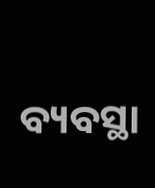ବ୍ୟବସ୍ଥା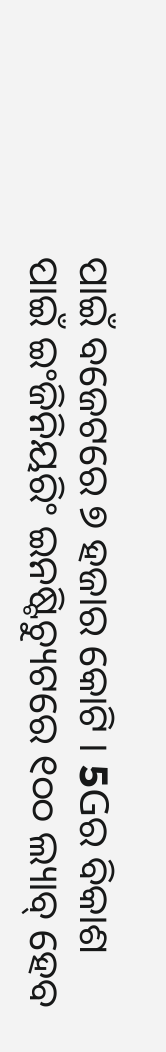ପାଇଁ ବଜେଟରେ ୭ ହଜାର କୋଟି । 5Gର ବିକାଶ ପାଇଁ ଇଂଜିନିୟରିଂ ଇନଷ୍ଟିଚ୍ୟୁଟରେ ୧୦୦ ଲ୍ୟାବ୍ ହେବ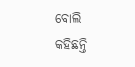ବୋଲି କହିଛନ୍ତି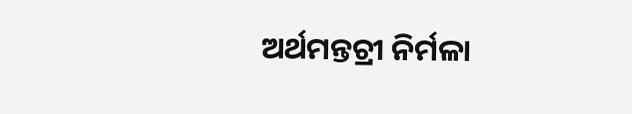ଅର୍ଥମନ୍ତଚ୍ରୀ ନିର୍ମଳା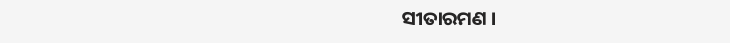ସୀତାରମଣ ।